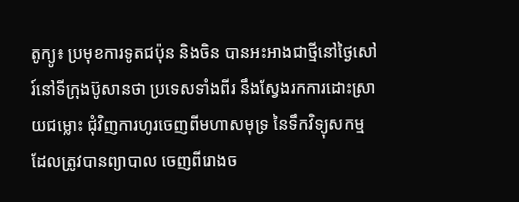តូក្យូ៖ ប្រមុខការទូតជប៉ុន និងចិន បានអះអាងជាថ្មីនៅថ្ងៃសៅរ៍នៅទីក្រុងប៊ូសានថា ប្រទេសទាំងពីរ នឹងស្វែងរកការដោះស្រាយជម្លោះ ជុំវិញការហូរចេញពីមហាសមុទ្រ នៃទឹកវិទ្យុសកម្ម ដែលត្រូវបានព្យាបាល ចេញពីរោងច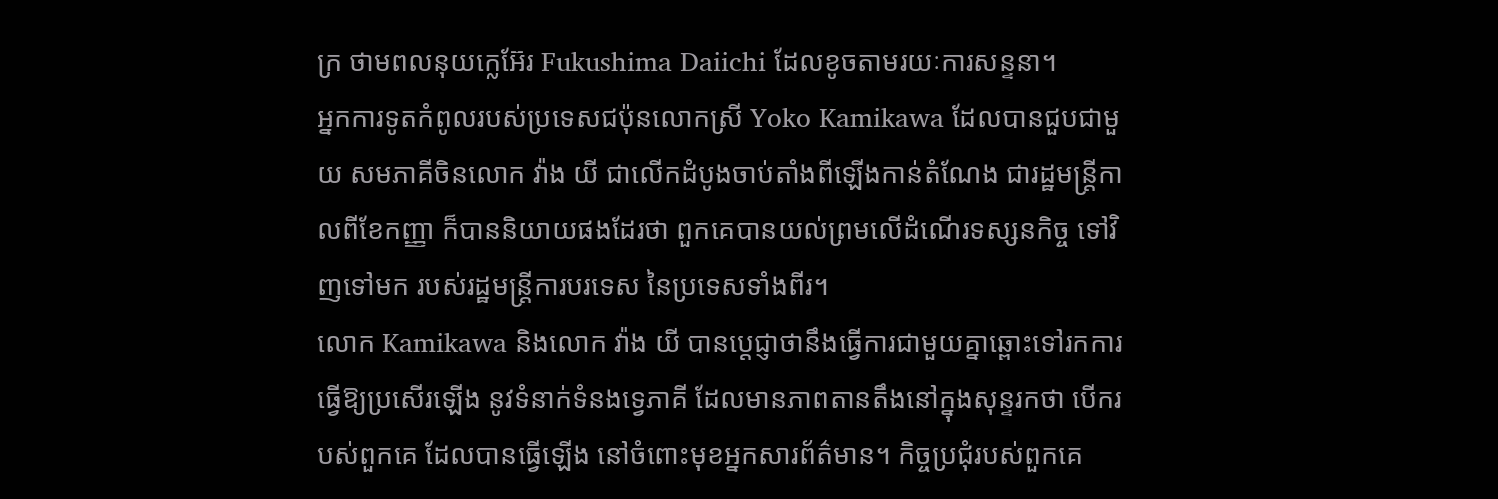ក្រ ថាមពលនុយក្លេអ៊ែរ Fukushima Daiichi ដែលខូចតាមរយៈការសន្ទនា។
អ្នកការទូតកំពូលរបស់ប្រទេសជប៉ុនលោកស្រី Yoko Kamikawa ដែលបានជួបជាមួយ សមភាគីចិនលោក វ៉ាង យី ជាលើកដំបូងចាប់តាំងពីឡើងកាន់តំណែង ជារដ្ឋមន្ត្រីកាលពីខែកញ្ញា ក៏បាននិយាយផងដែរថា ពួកគេបានយល់ព្រមលើដំណើរទស្សនកិច្ច ទៅវិញទៅមក របស់រដ្ឋមន្ត្រីការបរទេស នៃប្រទេសទាំងពីរ។
លោក Kamikawa និងលោក វ៉ាង យី បានប្តេជ្ញាថានឹងធ្វើការជាមួយគ្នាឆ្ពោះទៅរកការធ្វើឱ្យប្រសើរឡើង នូវទំនាក់ទំនងទ្វេភាគី ដែលមានភាពតានតឹងនៅក្នុងសុន្ទរកថា បើករបស់ពួកគេ ដែលបានធ្វើឡើង នៅចំពោះមុខអ្នកសារព័ត៌មាន។ កិច្ចប្រជុំរបស់ពួកគេ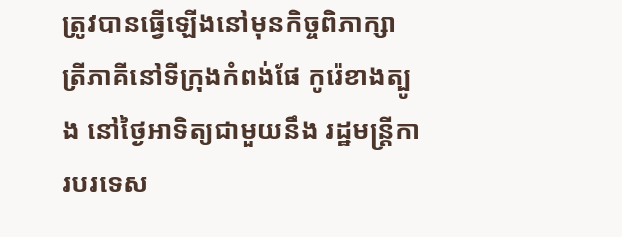ត្រូវបានធ្វើឡើងនៅមុនកិច្ចពិភាក្សា ត្រីភាគីនៅទីក្រុងកំពង់ផែ កូរ៉េខាងត្បូង នៅថ្ងៃអាទិត្យជាមួយនឹង រដ្ឋមន្ត្រីការបរទេស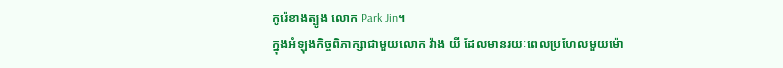កូរ៉េខាងត្បូង លោក Park Jin។
ក្នុងអំឡុងកិច្ចពិភាក្សាជាមួយលោក វ៉ាង យី ដែលមានរយៈពេលប្រហែលមួយម៉ោ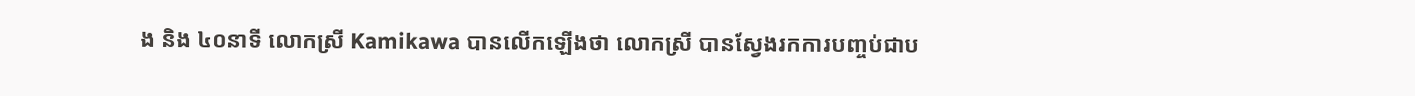ង និង ៤០នាទី លោកស្រី Kamikawa បានលើកឡើងថា លោកស្រី បានស្វែងរកការបញ្ចប់ជាប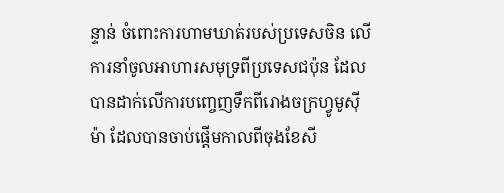ន្ទាន់ ចំពោះការហាមឃាត់របស់ប្រទេសចិន លើការនាំចូលអាហារសមុទ្រពីប្រទេសជប៉ុន ដែលបានដាក់លើការបញ្ចេញទឹកពីរោងចក្រហ្វូមូស៊ីម៉ា ដែលបានចាប់ផ្តើមកាលពីចុងខែសី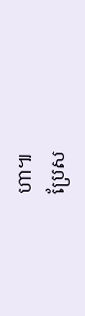ហា៕
ប្រែស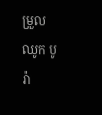ម្រួល ឈូក បូរ៉ា